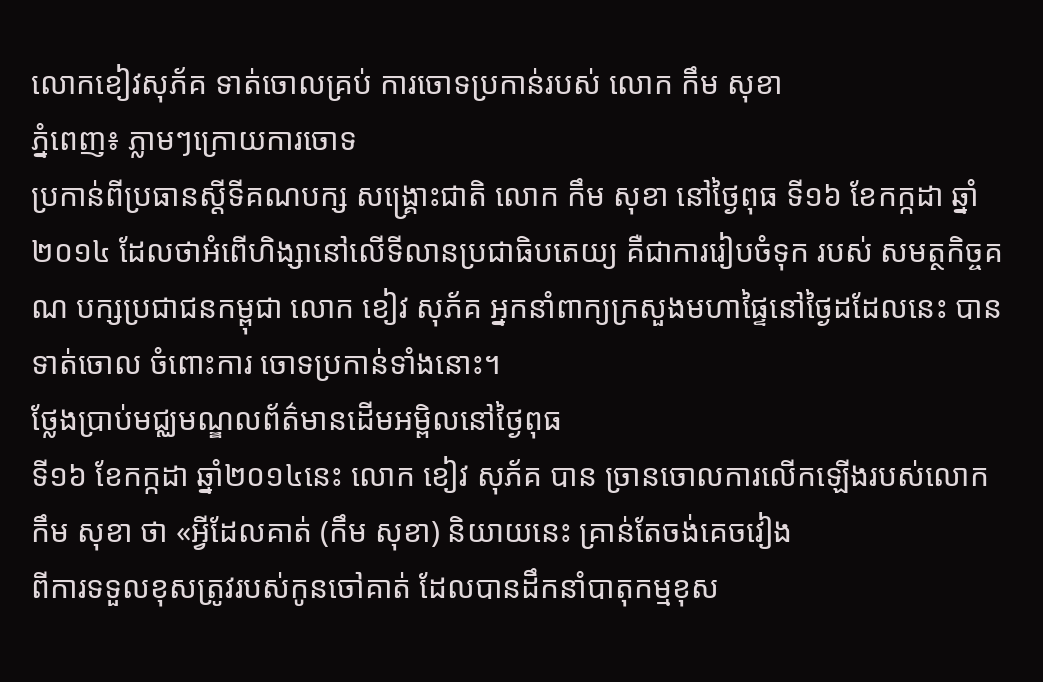លោកខៀវសុភ័គ ទាត់ចោលគ្រប់ ការចោទប្រកាន់របស់ លោក កឹម សុខា
ភ្នំពេញ៖ ភ្លាមៗក្រោយការចោទ
ប្រកាន់ពីប្រធានស្ដីទីគណបក្ស សង្គ្រោះជាតិ លោក កឹម សុខា នៅថ្ងៃពុធ ទី១៦ ខែកក្កដា ឆ្នាំ២០១៤ ដែលថាអំពើហិង្សានៅលើទីលានប្រជាធិបតេយ្យ គឺជាការរៀបចំទុក របស់ សមត្ថកិច្ចគណ បក្សប្រជាជនកម្ពុជា លោក ខៀវ សុភ័គ អ្នកនាំពាក្យក្រសួងមហាផ្ទៃនៅថ្ងៃដដែលនេះ បានទាត់ចោល ចំពោះការ ចោទប្រកាន់ទាំងនោះ។
ថ្លែងប្រាប់មជ្ឈមណ្ឌលព័ត៌មានដើមអម្ពិលនៅថ្ងៃពុធ
ទី១៦ ខែកក្កដា ឆ្នាំ២០១៤នេះ លោក ខៀវ សុភ័គ បាន ច្រានចោលការលើកឡើងរបស់លោក
កឹម សុខា ថា «អ្វីដែលគាត់ (កឹម សុខា) និយាយនេះ គ្រាន់តែចង់គេចវៀង
ពីការទទួលខុសត្រូវរបស់កូនចៅគាត់ ដែលបានដឹកនាំបាតុកម្មខុស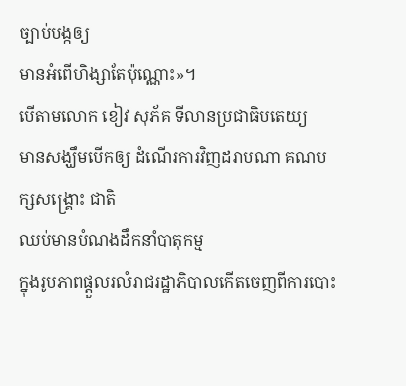ច្បាប់បង្កឲ្យ
មានអំពើហិង្សាតែប៉ុណ្ណោះ»។
បើតាមលោក ខៀវ សុភ័គ ទីលានប្រជាធិបតេយ្យ
មានសង្ឃឹមបើកឲ្យ ដំណើរការវិញដរាបណា គណបក្សសង្គ្រោះ ជាតិ
ឈប់មានបំណងដឹកនាំបាតុកម្ម
ក្នុងរូបភាពផ្ដួលរលំរាជរដ្ឋាភិបាលកើតចេញពីការបោះ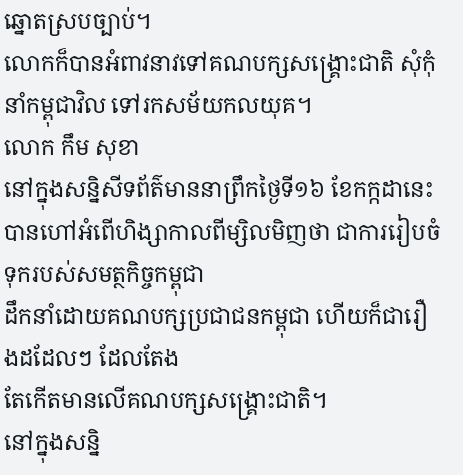ឆ្នោតស្របច្បាប់។
លោកក៏បានអំពាវនាវទៅគណបក្សសង្គ្រោះជាតិ សុំកុំនាំកម្ពុជាវិល ទៅរកសម័យកលយុគ។
លោក កឹម សុខា
នៅក្នុងសន្និសីទព័ត៌មាននាព្រឹកថ្ងៃទី១៦ ខែកក្កដានេះ
បានហៅអំពើហិង្សាកាលពីម្សិលមិញថា ជាការរៀបចំទុករបស់សមត្ថកិច្ចកម្ពុជា
ដឹកនាំដោយគណបក្សប្រជាជនកម្ពុជា ហើយក៏ជារឿងដដែលៗ ដែលតែង
តែកើតមានលើគណបក្សសង្គ្រោះជាតិ។
នៅក្នុងសន្និ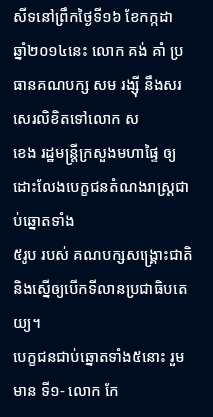សីទនៅព្រឹកថ្ងៃទី១៦ ខែកក្កដា
ឆ្នាំ២០១៤នេះ លោក គង់ គាំ ប្រធានគណបក្ស សម រង្ស៊ី នឹងសរ សេរលិខិតទៅលោក ស
ខេង រដ្ឋមន្ត្រីក្រសួងមហាផ្ទៃ ឲ្យដោះលែងបេក្ខជនតំណងរាស្រ្តជាប់ឆ្នោតទាំង
៥រូប របស់ គណបក្សសង្គ្រោះជាតិ និងស្នើឲ្យបើកទីលានប្រជាធិបតេយ្យ។
បេក្ខជនជាប់ឆ្នោតទាំង៥នោះ រួមមាន ទី១- លោក កែ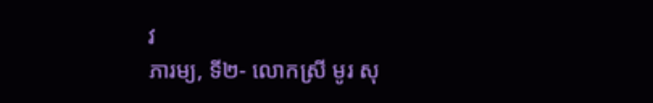វ
ភារម្យ, ទី២- លោកស្រី មូរ សុ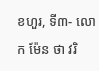ខហួរ, ទី៣- លោក ម៉ែន ថា វរិ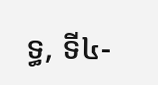ទ្ធ, ទី៤-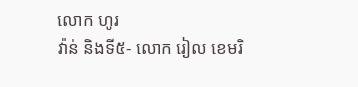លោក ហូរ
វ៉ាន់ និងទី៥- លោក រៀល ខេមរិ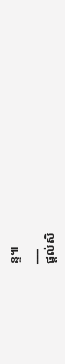ន្ទ៕
___
ផ្តល់សិ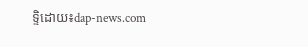ទ្ទិដោយ៖dap-news.com